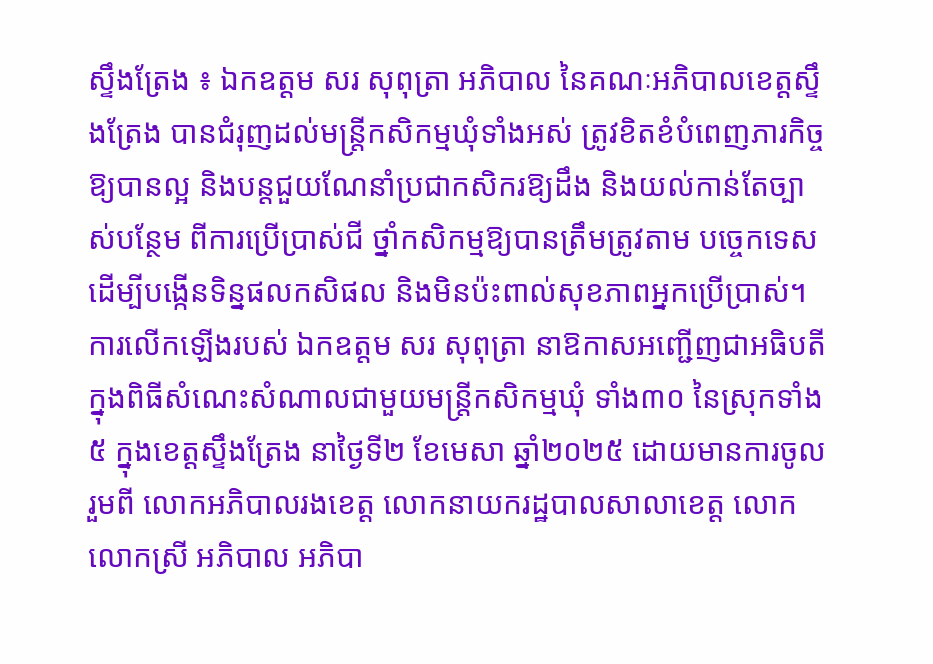ស្ទឹងត្រែង ៖ ឯកឧត្ដម សរ សុពុត្រា អភិបាល នៃគណៈអភិបាលខេត្តស្ទឹងត្រែង បានជំរុញដល់មន្ត្រីកសិកម្មឃុំទាំងអស់ ត្រូវខិតខំបំពេញភារកិច្ចឱ្យបានល្អ និងបន្តជួយណែនាំប្រជាកសិករឱ្យដឹង និងយល់កាន់តែច្បាស់បន្ថែម ពីការប្រើប្រាស់ជី ថ្នាំកសិកម្មឱ្យបានត្រឹមត្រូវតាម បច្ចេកទេស ដើម្បីបង្កើនទិន្នផលកសិផល និងមិនប៉ះពាល់សុខភាពអ្នកប្រើប្រាស់។
ការលើកឡើងរបស់ ឯកឧត្ដម សរ សុពុត្រា នាឱកាសអញ្ជើញជាអធិបតីក្នុងពិធីសំណេះសំណាលជាមួយមន្ត្រីកសិកម្មឃុំ ទាំង៣០ នៃស្រុកទាំង៥ ក្នុងខេត្តស្ទឹងត្រែង នាថ្ងៃទី២ ខែមេសា ឆ្នាំ២០២៥ ដោយមានការចូលរួមពី លោកអភិបាលរងខេត្ត លោកនាយករដ្ឋបាលសាលាខេត្ត លោក លោកស្រី អភិបាល អភិបា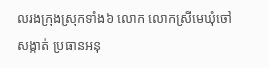លរងក្រុងស្រុកទាំង៦ លោក លោកស្រីមេឃុំចៅសង្កាត់ ប្រធានអនុ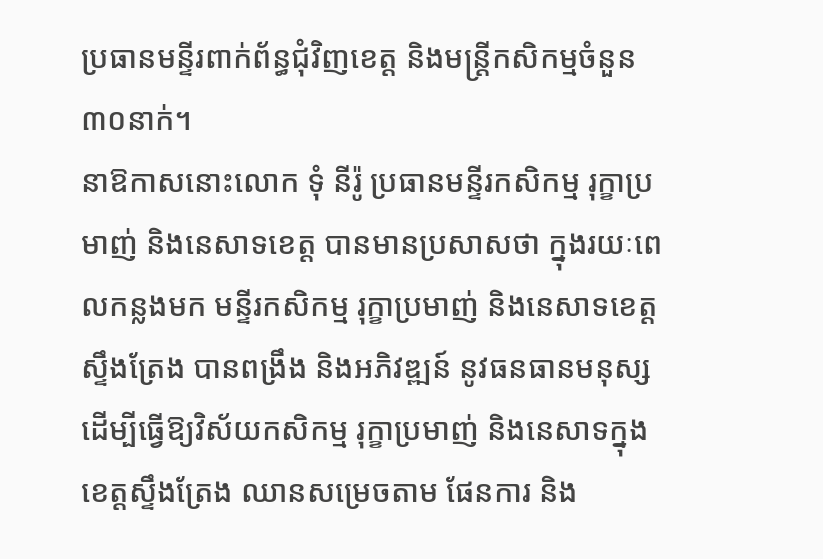ប្រធានមន្ទីរពាក់ព័ន្ធជុំវិញខេត្ត និងមន្ត្រីកសិកម្មចំនួន ៣០នាក់។
នាឱកាសនោះលោក ទុំ នីរ៉ូ ប្រធានមន្ទីរកសិកម្ម រុក្ខាប្រមាញ់ និងនេសាទខេត្ត បានមានប្រសាសថា ក្នុងរយៈពេលកន្លងមក មន្ទីរកសិកម្ម រុក្ខាប្រមាញ់ និងនេសាទខេត្តស្ទឹងត្រែង បានពង្រឹង និងអភិវឌ្ឍន៍ នូវធនធានមនុស្ស ដើម្បីធ្វើឱ្យវិស័យកសិកម្ម រុក្ខាប្រមាញ់ និងនេសាទក្នុងខេត្តស្ទឹងត្រែង ឈានសម្រេចតាម ផែនការ និង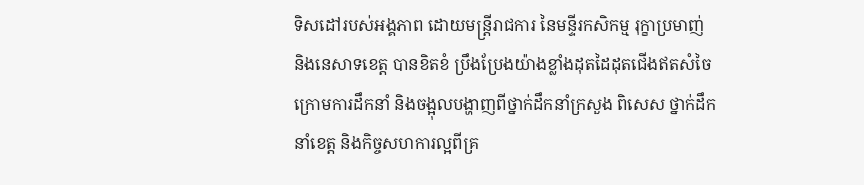ទិសដៅរបស់អង្គភាព ដោយមន្ត្រីរាជការ នៃមន្ទីរកសិកម្ម រុក្ខាប្រមាញ់ និងនេសាទខេត្ត បានខិតខំ ប្រឹងប្រែងយ៉ាងខ្លាំងដុតដៃដុតជើងឥតសំចៃ ក្រោមការដឹកនាំ និងចង្អុលបង្ហាញពីថ្នាក់ដឹកនាំក្រសួង ពិសេស ថ្នាក់ដឹកនាំខេត្ត និងកិច្ចសហការល្អពីគ្រ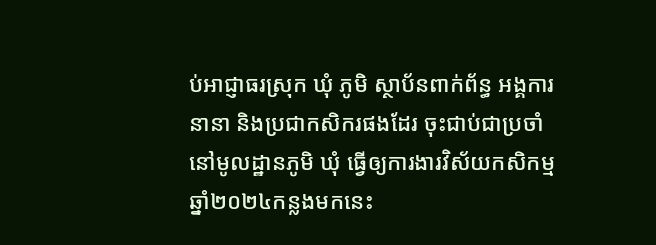ប់អាជ្ញាធរស្រុក ឃុំ ភូមិ ស្ថាប័នពាក់ព័ន្ធ អង្គការនានា និងប្រជាកសិករផងដែរ ចុះជាប់ជាប្រចាំនៅមូលដ្ឋានភូមិ ឃុំ ធ្វើឲ្យការងារវិស័យកសិកម្មឆ្នាំ២០២៤កន្លងមកនេះ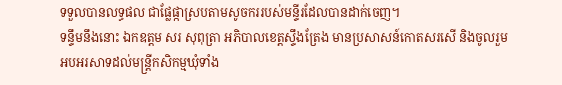ទទួលបានលទ្ធផល ជាផ្លែផ្កាស្របតាមសូចកររបស់មន្ទីរដែលបានដាក់ចេញ។
ទន្ទឹមនឹងនោះ ឯកឧត្តម សរ សុពុត្រា អភិបាលខេត្តស្ទឹងត្រែង មានប្រសាសន៍កោតសរសើ និងចូលរួមអបអរសាទដល់មន្រ្តីកសិកម្មឃុំទាំង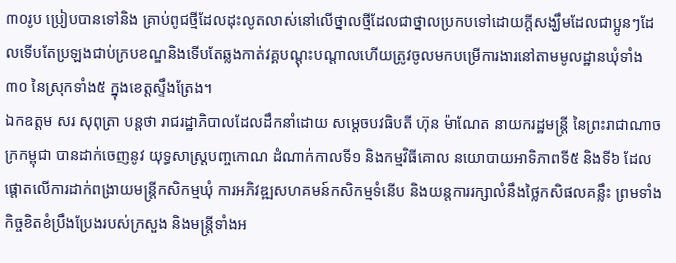៣០រូប ប្រៀបបានទៅនិង គ្រាប់ពូជថ្មីដែលដុះលូតលាស់នៅលើថ្នាលថ្មីដែលជាថ្នាលប្រកបទៅដោយក្តីសង្ឃឹមដែលជាប្អូនៗដែលទើបតែប្រឡងជាប់ក្របខណ្ឌនិងទើបតែឆ្លងកាត់វគ្គបណ្ដុះបណ្ដាលហើយត្រូវចូលមកបម្រើការងារនៅតាមមូលដ្ឋានឃុំទាំង៣០ នៃស្រុកទាំង៥ ក្នុងខេត្តស្ទឹងត្រែង។
ឯកឧត្តម សរ សុពុត្រា បន្តថា រាជរដ្ឋាភិបាលដែលដឹកនាំដោយ សម្តេចបវធិបតី ហ៊ុន ម៉ាណែត នាយករដ្ឋមន្ត្រី នៃព្រះរាជាណាចក្រកម្ពុជា បានដាក់ចេញនូវ យុទ្ធសាស្ត្របញ្ចកោណ ដំណាក់កាលទី១ និងកម្មវិធីគោល នយោបាយអាទិភាពទី៥ និងទី៦ ដែលផ្តោតលើការដាក់ពង្រាយមន្ត្រីកសិកម្មឃុំ ការអភិវឌ្ឍសហគមន៍កសិកម្មទំនើប និងយន្តការរក្សាលំនឹងថ្លៃកសិផលគន្លឹះ ព្រមទាំងកិច្ចខិតខំប្រឹងប្រែងរបស់ក្រសួង និងមន្រ្តីទាំងអ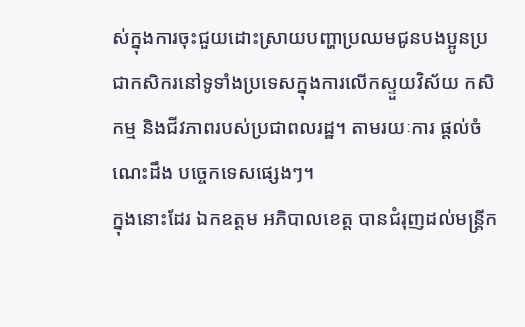ស់ក្នុងការចុះជួយដោះស្រាយបញ្ហាប្រឈមជូនបងប្អូនប្រជាកសិករនៅទូទាំងប្រទេសក្នុងការលើកស្ទួយវិស័យ កសិកម្ម និងជីវភាពរបស់ប្រជាពលរដ្ឋ។ តាមរយៈការ ផ្តល់ចំណេះដឹង បច្ចេកទេសផ្សេងៗ។
ក្នុងនោះដែរ ឯកឧត្តម អភិបាលខេត្ត បានជំរុញដល់មន្ត្រីក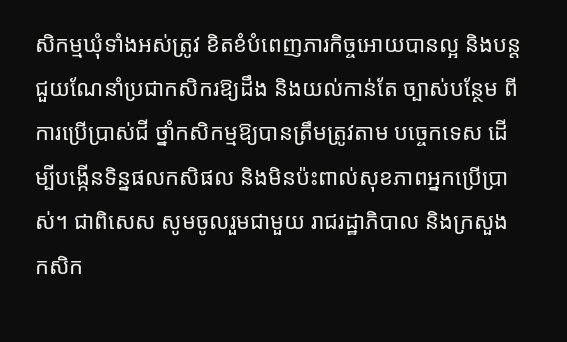សិកម្មឃុំទាំងអស់ត្រូវ ខិតខំបំពេញភារកិច្ចអោយបានល្អ និងបន្តជួយណែនាំប្រជាកសិករឱ្យដឹង និងយល់កាន់តែ ច្បាស់បន្ថែម ពីការប្រើប្រាស់ជី ថ្នាំកសិកម្មឱ្យបានត្រឹមត្រូវតាម បច្ចេកទេស ដើម្បីបង្កើនទិន្នផលកសិផល និងមិនប៉ះពាល់សុខភាពអ្នកប្រើប្រាស់។ ជាពិសេស សូមចូលរួមជាមួយ រាជរដ្ឋាភិបាល និងក្រសួងកសិក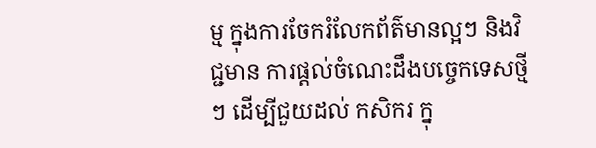ម្ម ក្នុងការចែករំលែកព័ត៌មានល្អៗ និងវិជ្ជមាន ការផ្តល់ចំណេះដឹងបច្ចេកទេសថ្មីៗ ដើម្បីជួយដល់ កសិករ ក្នុ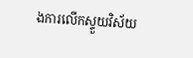ងការលើកស្ទួយវិស័យ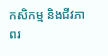កសិកម្ម និងជីវភាពរ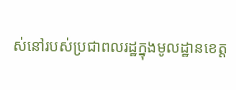ស់នៅរបស់ប្រជាពលរដ្ឋក្នុងមូលដ្ឋានខេត្ត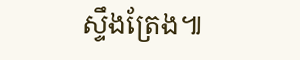ស្ទឹងត្រែង៕